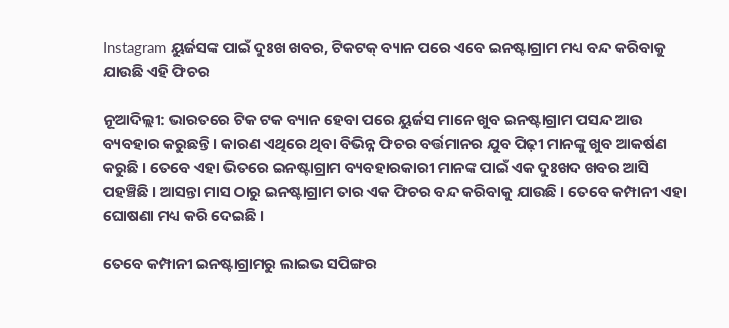Instagram ୟୁର୍ଜସଙ୍କ ପାଇଁ ଦୁଃଖ ଖବର, ଟିକଟକ୍ ବ୍ୟାନ ପରେ ଏବେ ଇନଷ୍ଟାଗ୍ରାମ ମଧ୍ୟ ବନ୍ଦ କରିବାକୁ ଯାଉଛି ଏହି ଫିଚର

ନୂଆଦିଲ୍ଲୀ: ଭାରତରେ ଟିକ ଟକ ବ୍ୟାନ ହେବା ପରେ ୟୁର୍ଜସ ମାନେ ଖୁବ ଇନଷ୍ଟାଗ୍ରାମ ପସନ୍ଦ ଆଉ ବ୍ୟବହାର କରୁଛନ୍ତି । କାରଣ ଏଥିରେ ଥିବା ବିଭିନ୍ନ ଫିଚର ବର୍ତ୍ତମାନର ଯୁବ ପିଢ଼ୀ ମାନଙ୍କୁ ଖୁବ ଆକର୍ଷଣ କରୁଛି । ତେବେ ଏହା ଭିତରେ ଇନଷ୍ଟାଗ୍ରାମ ବ୍ୟବହାରକାରୀ ମାନଙ୍କ ପାଇଁ ଏକ ଦୁଃଖଦ ଖବର ଆସି ପହଞ୍ଚିଛି । ଆସନ୍ତା ମାସ ଠାରୁ ଇନଷ୍ଟାଗ୍ରାମ ତାର ଏକ ଫିଚର ବନ୍ଦ କରିବାକୁ ଯାଉଛି । ତେବେ କମ୍ପାନୀ ଏହା ଘୋଷଣା ମଧ୍ୟ କରି ଦେଇଛି ।

ତେବେ କମ୍ପାନୀ ଇନଷ୍ଟାଗ୍ରାମରୁ ଲାଇଭ ସପିଙ୍ଗର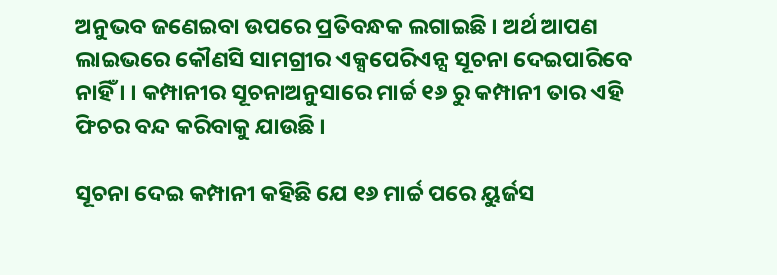ଅନୁଭବ ଜଣେଇବା ଉପରେ ପ୍ରତିବନ୍ଧକ ଲଗାଇଛି । ଅର୍ଥ ଆପଣ ଲାଇଭରେ କୌଣସି ସାମଗ୍ରୀର ଏକ୍ସପେରିଏନ୍ସ ସୂଚନା ଦେଇପାରିବେ ନାହିଁ । । କମ୍ପାନୀର ସୂଚନାଅନୁସାରେ ମାର୍ଚ୍ଚ ୧୬ ରୁ କମ୍ପାନୀ ତାର ଏହି ଫିଚର ବନ୍ଦ କରିବାକୁ ଯାଉଛି ।

ସୂଚନା ଦେଇ କମ୍ପାନୀ କହିଛି ଯେ ୧୬ ମାର୍ଚ୍ଚ ପରେ ୟୁର୍ଜସ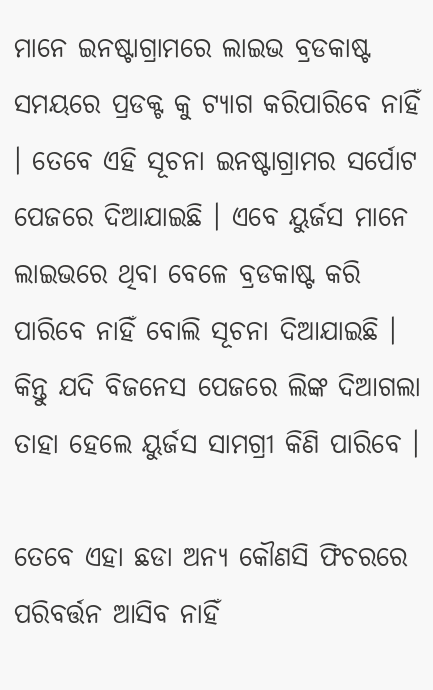ମାନେ ଇନଷ୍ଟାଗ୍ରାମରେ ଲାଇଭ ବ୍ରଡକାଷ୍ଟ ସମୟରେ ପ୍ରଡକ୍ଟ କୁ ଟ୍ୟାଗ କରିପାରିବେ ନାହିଁ । ତେବେ ଏହି ସୂଚନା ଇନଷ୍ଟାଗ୍ରାମର ସର୍ପୋଟ ପେଜରେ ଦିଆଯାଇଛି । ଏବେ ୟୁର୍ଜସ ମାନେ ଲାଇଭରେ ଥିବା ବେଳେ ବ୍ରଡକାଷ୍ଟ କରି ପାରିବେ ନାହିଁ ବୋଲି ସୂଚନା ଦିଆଯାଇଛି । କିନ୍ତୁ ଯଦି ବିଜନେସ ପେଜରେ ଲିଙ୍କ ଦିଆଗଲା ତାହା ହେଲେ ୟୁର୍ଜସ ସାମଗ୍ରୀ କିଣି ପାରିବେ ।

ତେବେ ଏହା ଛଡା ଅନ୍ୟ କୌଣସି ଫିଚରରେ ପରିବର୍ତ୍ତନ ଆସିବ ନାହିଁ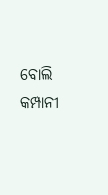ବୋଲି କମ୍ପାନୀ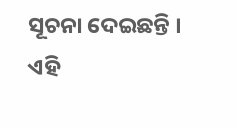ସୂଚନା ଦେଇଛନ୍ତି । ଏହି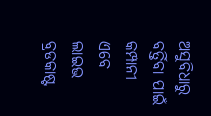ଅସୁବିଧାରୁ ବର୍ତ୍ତିବା ପାଇଁ କମ୍ପାନୀ ଏବେ ଲାଇଭ ବ୍ରଡକାଷ୍ଟ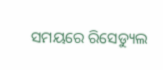ସମୟରେ ରିସେଡ୍ୟୁଲ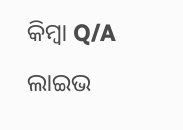କିମ୍ବା Q/A ଲାଇଭ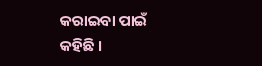କରାଇବା ପାଇଁ କହିଛି ।